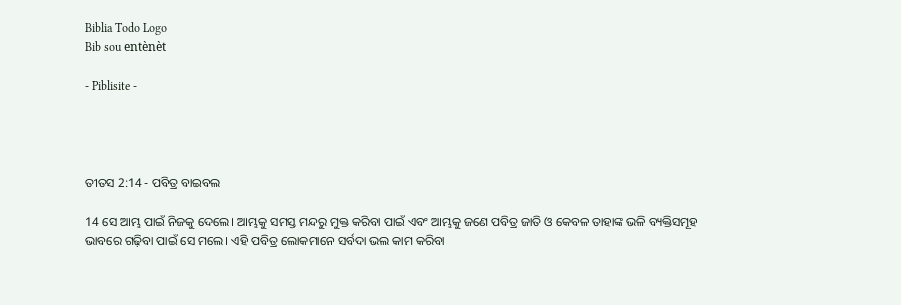Biblia Todo Logo
Bib sou entènèt

- Piblisite -




ତୀତସ 2:14 - ପବିତ୍ର ବାଇବଲ

14 ସେ ଆମ୍ଭ ପାଇଁ ନିଜକୁ ଦେଲେ। ଆମ୍ଭକୁ ସମସ୍ତ ମନ୍ଦରୁ ମୁକ୍ତ କରିବା ପାଇଁ ଏବଂ ଆମ୍ଭକୁ ଜଣେ ପବିତ୍ର ଜାତି ଓ କେବଳ ତାହାଙ୍କ ଭଳି ବ୍ୟକ୍ତିସମୂହ ଭାବରେ ଗଢ଼ିବା ପାଇଁ ସେ ମଲେ। ଏହି ପବିତ୍ର ଲୋକମାନେ ସର୍ବଦା ଭଲ କାମ କରିବା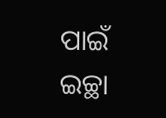ପାଇଁ ଇଚ୍ଛା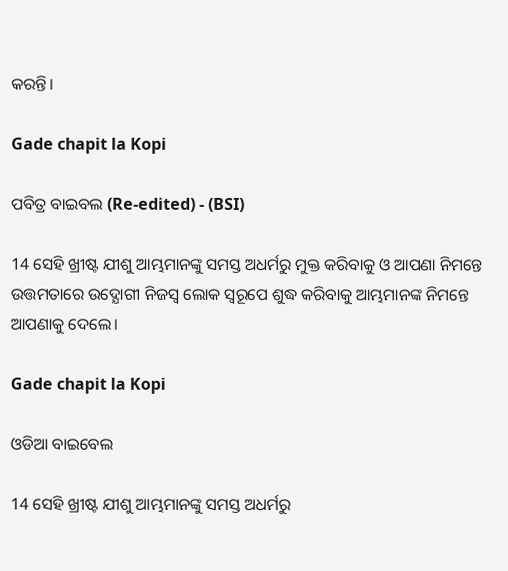କରନ୍ତି।

Gade chapit la Kopi

ପବିତ୍ର ବାଇବଲ (Re-edited) - (BSI)

14 ସେହି ଖ୍ରୀଷ୍ଟ ଯୀଶୁ ଆମ୍ଭମାନଙ୍କୁ ସମସ୍ତ ଅଧର୍ମରୁ ମୁକ୍ତ କରିବାକୁ ଓ ଆପଣା ନିମନ୍ତେ ଉତ୍ତମତାରେ ଉଦ୍ଯୋଗୀ ନିଜସ୍ଵ ଲୋକ ସ୍ଵରୂପେ ଶୁଦ୍ଧ କରିବାକୁ ଆମ୍ଭମାନଙ୍କ ନିମନ୍ତେ ଆପଣାକୁ ଦେଲେ।

Gade chapit la Kopi

ଓଡିଆ ବାଇବେଲ

14 ସେହି ଖ୍ରୀଷ୍ଟ ଯୀଶୁ ଆମ୍ଭମାନଙ୍କୁ ସମସ୍ତ ଅଧର୍ମରୁ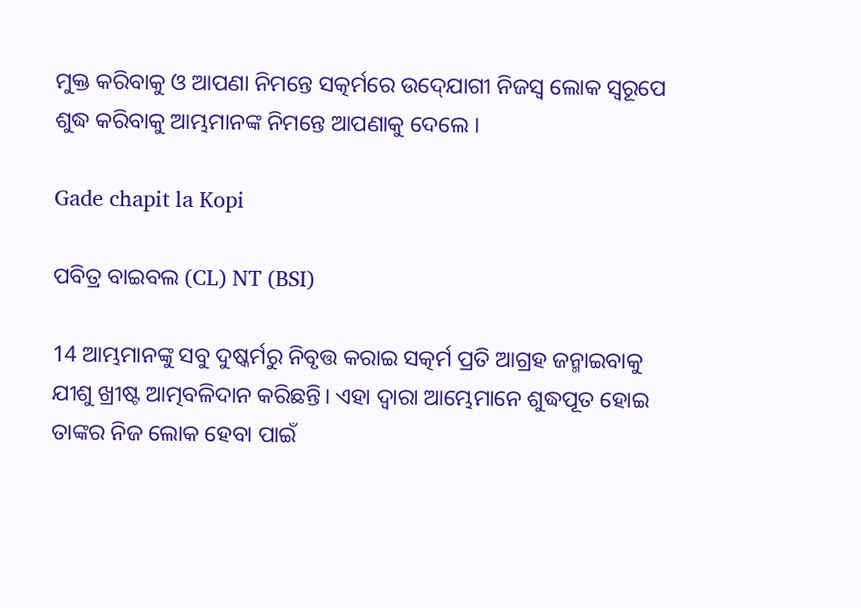ମୁକ୍ତ କରିବାକୁ ଓ ଆପଣା ନିମନ୍ତେ ସତ୍କର୍ମରେ ଉଦ୍‍ଯୋଗୀ ନିଜସ୍ୱ ଲୋକ ସ୍ୱରୂପେ ଶୁଦ୍ଧ କରିବାକୁ ଆମ୍ଭମାନଙ୍କ ନିମନ୍ତେ ଆପଣାକୁ ଦେଲେ ।

Gade chapit la Kopi

ପବିତ୍ର ବାଇବଲ (CL) NT (BSI)

14 ଆମ୍ଭମାନଙ୍କୁ ସବୁ ଦୁଷ୍କର୍ମରୁ ନିବୃତ୍ତ କରାଇ ସତ୍କର୍ମ ପ୍ରତି ଆଗ୍ରହ ଜନ୍ମାଇବାକୁ ଯୀଶୁ ଖ୍ରୀଷ୍ଟ ଆତ୍ମବଳିଦାନ କରିଛନ୍ତି। ଏହା ଦ୍ୱାରା ଆମ୍ଭେମାନେ ଶୁଦ୍ଧପୂତ ହୋଇ ତାଙ୍କର ନିଜ ଲୋକ ହେବା ପାଇଁ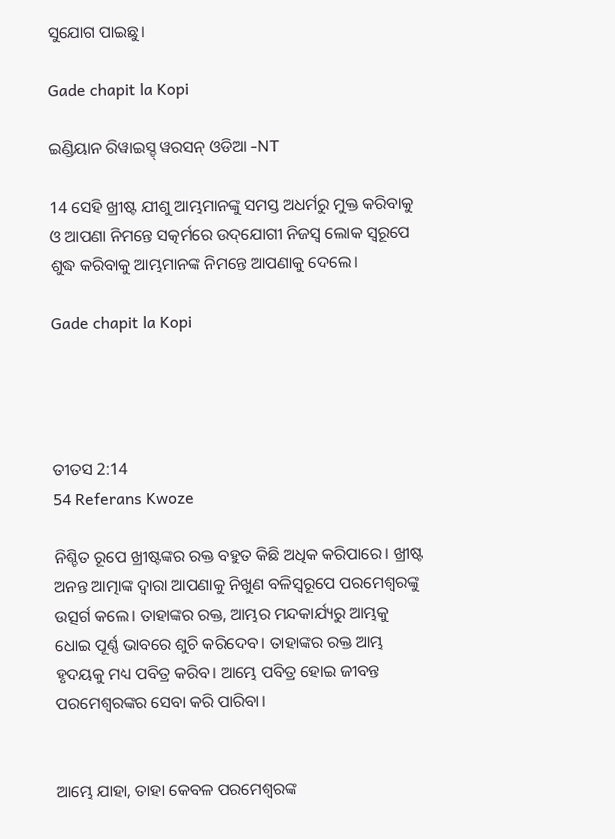ସୁଯୋଗ ପାଇଛୁ।

Gade chapit la Kopi

ଇଣ୍ଡିୟାନ ରିୱାଇସ୍ଡ୍ ୱରସନ୍ ଓଡିଆ -NT

14 ସେହି ଖ୍ରୀଷ୍ଟ ଯୀଶୁ ଆମ୍ଭମାନଙ୍କୁ ସମସ୍ତ ଅଧର୍ମରୁ ମୁକ୍ତ କରିବାକୁ ଓ ଆପଣା ନିମନ୍ତେ ସତ୍କର୍ମରେ ଉଦ୍‌ଯୋଗୀ ନିଜସ୍ୱ ଲୋକ ସ୍ୱରୂପେ ଶୁଦ୍ଧ କରିବାକୁ ଆମ୍ଭମାନଙ୍କ ନିମନ୍ତେ ଆପଣାକୁ ଦେଲେ।

Gade chapit la Kopi




ତୀତସ 2:14
54 Referans Kwoze

ନିଶ୍ଚିତ ରୂପେ ଖ୍ରୀଷ୍ଟଙ୍କର ରକ୍ତ ବହୁତ କିଛି ଅଧିକ କରିପାରେ। ଖ୍ରୀଷ୍ଟ ଅନନ୍ତ ଆତ୍ମାଙ୍କ ଦ୍ୱାରା ଆପଣାକୁ ନିଖୁଣ ବଳିସ୍ୱରୂପେ ପରମେଶ୍ୱରଙ୍କୁ ଉତ୍ସର୍ଗ କଲେ। ତାହାଙ୍କର ରକ୍ତ, ଆମ୍ଭର ମନ୍ଦକାର୍ଯ୍ୟରୁ ଆମ୍ଭକୁ ଧୋଇ ପୂର୍ଣ୍ଣ ଭାବରେ ଶୁଚି କରିଦେବ। ତାହାଙ୍କର ରକ୍ତ ଆମ୍ଭ ହୃଦୟକୁ ମଧ୍ୟ ପବିତ୍ର କରିବ। ଆମ୍ଭେ ପବିତ୍ର ହୋଇ ଜୀବନ୍ତ ପରମେଶ୍ୱରଙ୍କର ସେବା କରି ପାରିବା।


ଆମ୍ଭେ ଯାହା, ତାହା କେବଳ ପରମେଶ୍ୱରଙ୍କ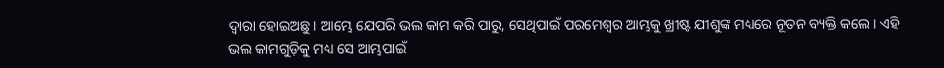ଦ୍ୱାରା ହୋଇଅଛୁ। ଆମ୍ଭେ ଯେପରି ଭଲ କାମ କରି ପାରୁ, ସେଥିପାଇଁ ପରମେଶ୍ୱର ଆମ୍ଭକୁ ଖ୍ରୀଷ୍ଟ ଯୀଶୁଙ୍କ ମଧ୍ୟରେ ନୂତନ ବ୍ୟକ୍ତି କଲେ। ଏହି ଭଲ କାମଗୁଡ଼ିକୁ ମଧ୍ୟ ସେ ଆମ୍ଭପାଇଁ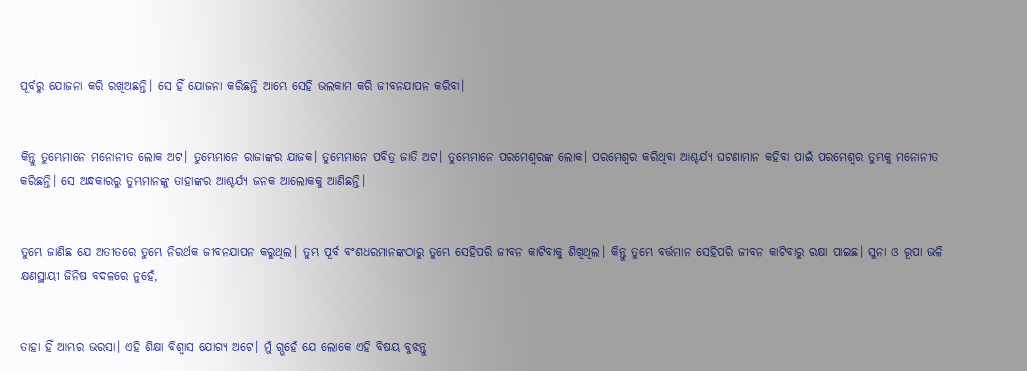ପୂର୍ବରୁ ଯୋଜନା କରି ରଖିଅଛନ୍ତି। ସେ ହିଁ ଯୋଜନା କରିଛନ୍ତି ଆମ୍ଭେ ସେହି ଭଲକାମ କରି ଜୀବନଯାପନ କରିବା।


କିନ୍ତୁ ତୁମ୍ଭେମାନେ ମନୋନୀତ ଲୋକ ଅଟ। ତୁମ୍ଭେମାନେ ରାଜାଙ୍କର ଯାଜକ। ତୁମ୍ଭେମାନେ ପବିତ୍ର ଜାତି ଅଟ। ତୁମ୍ଭେମାନେ ପରମେଶ୍ୱରଙ୍କ ଲୋକ। ପରମେଶ୍ୱର କରିଥିବା ଆଶ୍ଚର୍ଯ୍ୟ ଘଟଣାମାନ କହିବା ପାଇଁ ପରମେଶ୍ୱର ତୁମ୍ଭକୁ ମନୋନୀତ କରିଛନ୍ତି। ସେ ଅନ୍ଧକାରରୁ ତୁମ୍ଭମାନଙ୍କୁ ତାହାଙ୍କର ଆଶ୍ଚର୍ଯ୍ୟ ଜନକ ଆଲୋକକୁ ଆଣିଛନ୍ତି।


ତୁମ୍ଭେ ଜାଣିଛ ଯେ ଅତୀତରେ ତୁମ୍ଭେ ନିରର୍ଥକ ଜୀବନଯାପନ କରୁଥିଲ। ତୁମ୍ଭ ପୂର୍ବ ବଂଶଧରମାନଙ୍କଠାରୁ ତୁମ୍ଭେ ସେହିପରି ଜୀବନ କାଟିବାକୁ ଶିଖିଥିଲ। କିନ୍ତୁ ତୁମ୍ଭେ ବର୍ତ୍ତମାନ ସେହିପରି ଜୀବନ କାଟିବାରୁ ରକ୍ଷା ପାଇଛ। ସୁନା ଓ ରୂପା ଭଳି କ୍ଷଣସ୍ଥାୟୀ ଜିନିଷ ବଦଳରେ ନୁହେଁ,


ତାହା ହିଁ ଆମ୍ଭର ଭରସା। ଏହି ଶିକ୍ଷା ବିଶ୍ୱାସ ଯୋଗ୍ୟ ଅଟେ। ମୁଁ ଗ୍ଭହେଁ ଯେ ଲୋକେ ଏହି ବିଷୟ ବୁଝନ୍ତୁ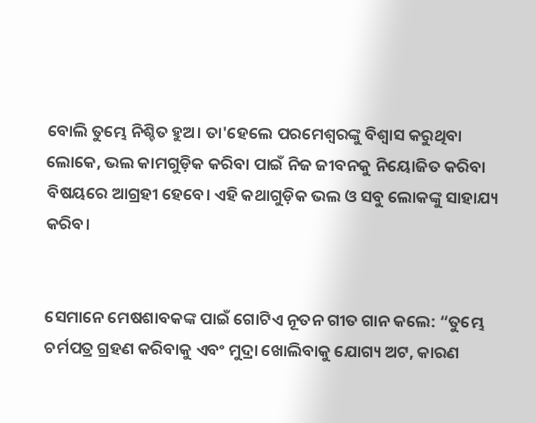ବୋଲି ତୁମ୍ଭେ ନିଶ୍ଚିତ ହୁଅ। ତା'ହେଲେ ପରମେଶ୍ୱରଙ୍କୁ ବିଶ୍ୱାସ କରୁଥିବା ଲୋକେ, ଭଲ କାମଗୁଡ଼ିକ କରିବା ପାଇଁ ନିଜ ଜୀବନକୁ ନିୟୋଜିତ କରିବା ବିଷୟରେ ଆଗ୍ରହୀ ହେବେ। ଏହି କଥାଗୁଡ଼ିକ ଭଲ ଓ ସବୁ ଲୋକଙ୍କୁ ସାହାଯ୍ୟ କରିବ।


ସେମାନେ ମେଷଶାବକଙ୍କ ପାଇଁ ଗୋଟିଏ ନୂତନ ଗୀତ ଗାନ କଲେ: “ତୁମ୍ଭେ ଚର୍ମପତ୍ର ଗ୍ରହଣ କରିବାକୁ ଏବଂ ମୁଦ୍ରା ଖୋଲିବାକୁ ଯୋଗ୍ୟ ଅଟ, କାରଣ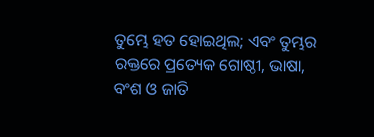ତୁମ୍ଭେ ହତ ହୋଇଥିଲ; ଏବଂ ତୁମ୍ଭର ରକ୍ତରେ ପ୍ରତ୍ୟେକ ଗୋଷ୍ଠୀ, ଭାଷା, ବଂଶ ଓ ଜାତି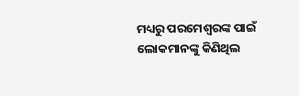ମଧ୍ୟରୁ ପରମେଶ୍ୱରଙ୍କ ପାଇଁ ଲୋକମାନଙ୍କୁ କିଣିଥିଲ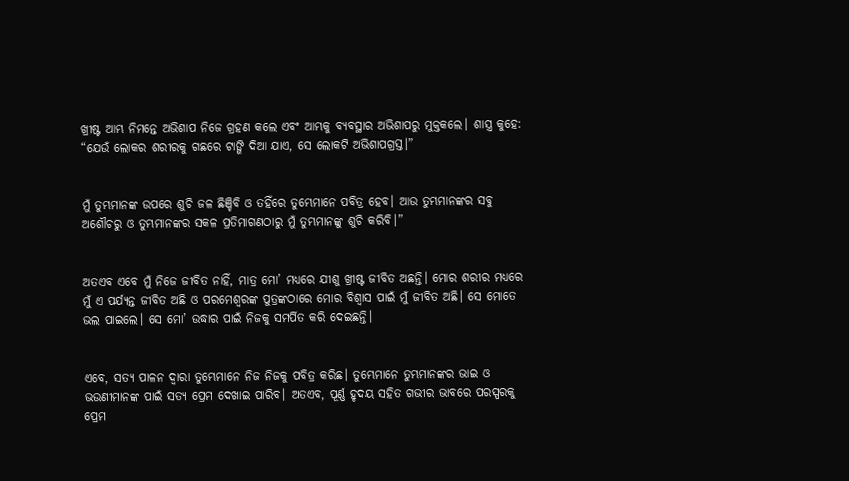ଖ୍ରୀଷ୍ଟ ଆମ୍ଭ ନିମନ୍ତେ ଅଭିଶାପ ନିଜେ ଗ୍ରହଣ କଲେ ଏବଂ ଆମ୍ଭକୁ ବ୍ୟବସ୍ଥାର ଅଭିଶାପରୁ ମୁକ୍ତକଲେ। ଶାସ୍ତ୍ର କୁହେ: “ଯେଉଁ ଲୋକର ଶରୀରକୁ ଗଛରେ ଟାଙ୍ଗି ଦିଆ ଯାଏ, ସେ ଲୋକଟି ଅଭିଶାପଗ୍ରସ୍ତ।”


ମୁଁ ତୁମ୍ଭମାନଙ୍କ ଉପରେ ଶୁଚି ଜଳ ଛିଞ୍ଚିବି ଓ ତହିଁରେ ତୁମ୍ଭେମାନେ ପବିତ୍ର ହେବ। ଆଉ ତୁମ୍ଭମାନଙ୍କର ସବୁ ଅଶୌଚରୁ ଓ ତୁମ୍ଭମାନଙ୍କର ସକଳ ପ୍ରତିମାଗଣଠାରୁ ମୁଁ ତୁମ୍ଭମାନଙ୍କୁ ଶୁଚି କରିବି।”


ଅତଏବ ଏବେ ମୁଁ ନିଜେ ଜୀବିତ ନାହିଁ, ମାତ୍ର ମୋ’ ମଧ୍ୟରେ ଯୀଶୁ ଖ୍ରୀଷ୍ଟ ଜୀବିତ ଅଛନ୍ତି। ମୋର ଶରୀର ମଧ୍ୟରେ ମୁଁ ଏ ପର୍ଯ୍ୟନ୍ତ ଜୀବିତ ଅଛି ଓ ପରମେଶ୍ୱରଙ୍କ ପୁତ୍ରଙ୍କଠାରେ ମୋର ବିଶ୍ୱାସ ପାଇଁ ମୁଁ ଜୀବିତ ଅଛି। ସେ ମୋତେ ଭଲ ପାଇଲେ। ସେ ମୋ’ ଉଦ୍ଧାର ପାଇଁ ନିଜକୁ ସମର୍ପିତ କରି ଦେଇଛନ୍ତି।


ଏବେ, ସତ୍ୟ ପାଳନ ଦ୍ୱାରା ତୁମ୍ଭେମାନେ ନିଜ ନିଜକୁ ପବିତ୍ର କରିଛ। ତୁମ୍ଭେମାନେ ତୁମ୍ଭମାନଙ୍କର ଭାଇ ଓ ଭଉଣୀମାନଙ୍କ ପାଇଁ ସତ୍ୟ ପ୍ରେମ ଦେଖାଇ ପାରିବ। ଅତଏବ, ପୂର୍ଣ୍ଣ ହୃଦୟ ସହିତ ଗଭୀର ଭାବରେ ପରସ୍ପରକୁ ପ୍ରେମ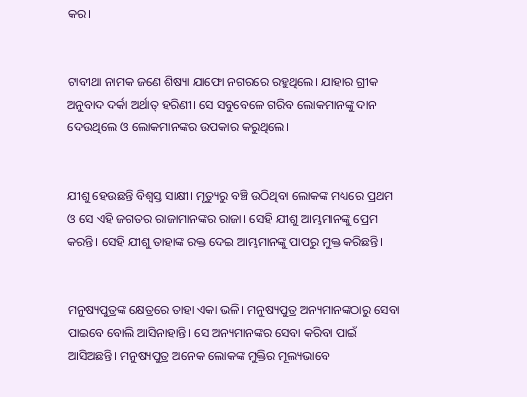କର।


ଟାବୀଥା ନାମକ ଜଣେ ଶିଷ୍ୟା ଯାଫୋ ନଗରରେ ରହୁଥିଲେ। ଯାହାର ଗ୍ରୀକ ଅନୁବାଦ ଦର୍କା ଅର୍ଥାତ୍ ହରିଣୀ। ସେ ସବୁବେଳେ ଗରିବ ଲୋକମାନଙ୍କୁ ଦାନ ଦେଉଥିଲେ ଓ ଲୋକମାନଙ୍କର ଉପକାର କରୁଥିଲେ।


ଯୀଶୁ ହେଉଛନ୍ତି ବିଶ୍ୱସ୍ତ ସାକ୍ଷୀ। ମୃତ୍ୟୁରୁ ବଞ୍ଚି ଉଠିଥିବା ଲୋକଙ୍କ ମଧ୍ୟରେ ପ୍ରଥମ ଓ ସେ ଏହି ଜଗତର ରାଜାମାନଙ୍କର ରାଜା। ସେହି ଯୀଶୁ ଆମ୍ଭମାନଙ୍କୁ ପ୍ରେମ କରନ୍ତି। ସେହି ଯୀଶୁ ତାହାଙ୍କ ରକ୍ତ ଦେଇ ଆମ୍ଭମାନଙ୍କୁ ପାପରୁ ମୁକ୍ତ କରିଛନ୍ତି।


ମନୁଷ୍ୟପୁତ୍ରଙ୍କ କ୍ଷେତ୍ରରେ ତାହା ଏକା ଭଳି। ମନୁଷ୍ୟପୁତ୍ର ଅନ୍ୟମାନଙ୍କଠାରୁ ସେବା ପାଇବେ ବୋଲି ଆସିନାହାନ୍ତି। ସେ ଅନ୍ୟମାନଙ୍କର ସେବା କରିବା ପାଇଁ ଆସିଅଛନ୍ତି। ମନୁଷ୍ୟପୁତ୍ର ଅନେକ ଲୋକଙ୍କ ମୁକ୍ତିର ମୂଲ୍ୟଭାବେ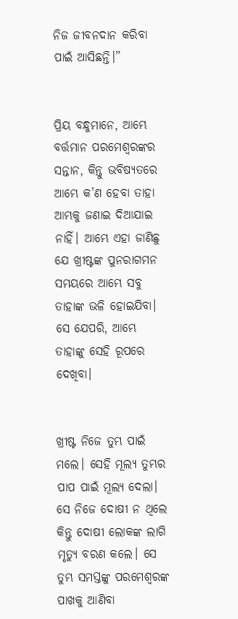ନିଜ ଜୀବନଦାନ କରିବା ପାଇଁ ଆସିଛନ୍ତି।”


ପ୍ରିୟ ବନ୍ଧୁମାନେ, ଆମ୍ଭେ ବର୍ତ୍ତମାନ ପରମେଶ୍ୱରଙ୍କର ସନ୍ତାନ, କିନ୍ତୁ ଭବିଷ୍ୟତରେ ଆମ୍ଭେ କ’ଣ ହେବା ତାହା ଆମ୍ଭକୁ ଜଣାଇ ଦିଆଯାଇ ନାହିଁ। ଆମ୍ଭେ ଏହା ଜାଣିଛୁ ଯେ ଖ୍ରୀଷ୍ଟଙ୍କ ପୁନରାଗମନ ସମୟରେ ଆମ୍ଭେ ସବୁ ତାହାଙ୍କ ଭଳି ହୋଇଯିବା। ସେ ଯେପରି, ଆମ୍ଭେ ତାହାଙ୍କୁ ସେହି ରୂପରେ ଦେଖିବା।


ଖ୍ରୀଷ୍ଟ ନିଜେ ତୁମ୍ଭ ପାଇଁ ମଲେ। ସେହି ମୂଲ୍ୟ ତୁମ୍ଭର ପାପ ପାଇଁ ମୂଲ୍ୟ ଦେଲା। ସେ ନିଜେ ଦୋଷୀ ନ ଥିଲେ କିନ୍ତୁ ଦୋଷୀ ଲୋକଙ୍କ ଲାଗି ମୃତ୍ୟୁ ବରଣ କଲେ। ସେ ତୁମ୍ଭ ସମସ୍ତଙ୍କୁ ପରମେଶ୍ୱରଙ୍କ ପାଖକୁ ଆଣିବା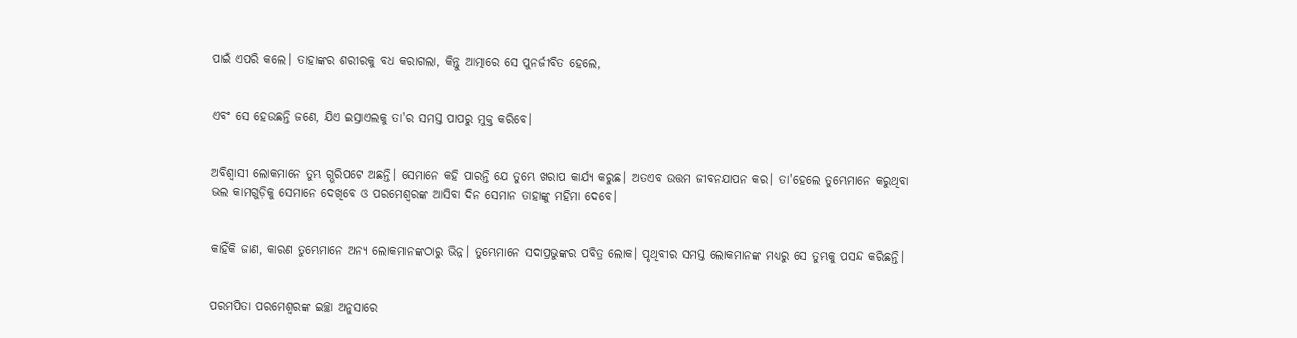ପାଇଁ ଏପରି କଲେ। ତାହାଙ୍କର ଶରୀରକୁ ବଧ କରାଗଲା, କିନ୍ତୁ ଆତ୍ମାରେ ସେ ପୁନର୍ଜୀବିତ ହେଲେ,


ଏବଂ ସେ ହେଉଛନ୍ତି ଜଣେ, ଯିଏ ଇସ୍ରାଏଲକୁ ତା'ର ସମସ୍ତ ପାପରୁ ମୁକ୍ତ କରିବେ।


ଅବିଶ୍ୱାସୀ ଲୋକମାନେ ତୁମ୍ଭ ଗ୍ଭରିପଟେ ଅଛନ୍ତି। ସେମାନେ କହି ପାରନ୍ତି ଯେ ତୁମ୍ଭେ ଖରାପ କାର୍ଯ୍ୟ କରୁଛ। ଅତଏବ ଉତ୍ତମ ଜୀବନଯାପନ କର। ତା'ହେଲେ ତୁମ୍ଭେମାନେ କରୁଥିବା ଭଲ କାମଗୁଡ଼ିକୁ ସେମାନେ ଦେଖିବେ ଓ ପରମେଶ୍ୱରଙ୍କ ଆସିବା ଦିନ ସେମାନ ତାହାଙ୍କୁ ମହିମା ଦେବେ।


କାହିଁକି ଜାଣ, କାରଣ ତୁମ୍ଭେମାନେ ଅନ୍ୟ ଲୋକମାନଙ୍କଠାରୁ ଭିନ୍ନ। ତୁମ୍ଭେମାନେ ସଦାପ୍ରଭୁଙ୍କର ପବିତ୍ର ଲୋକ। ପୃଥିବୀର ସମସ୍ତ ଲୋକମାନଙ୍କ ମଧ୍ୟରୁ ସେ ତୁମ୍ଭକୁ ପସନ୍ଦ କରିଛନ୍ତି।


ପରମପିତା ପରମେଶ୍ୱରଙ୍କ ଇଚ୍ଛା ଅନୁସାରେ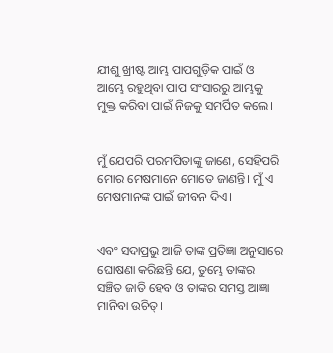ଯୀଶୁ ଖ୍ରୀଷ୍ଟ ଆମ୍ଭ ପାପଗୁଡ଼ିକ ପାଇଁ ଓ ଆମ୍ଭେ ରହୁଥିବା ପାପ ସଂସାରରୁ ଆମ୍ଭକୁ ମୁକ୍ତ କରିବା ପାଇଁ ନିଜକୁ ସମର୍ପିତ କଲେ।


ମୁଁ ଯେପରି ପରମପିତାଙ୍କୁ ଜାଣେ, ସେହିପରି ମୋର ମେଷମାନେ ମୋତେ ଜାଣନ୍ତି। ମୁଁ ଏ ମେଷମାନଙ୍କ ପାଇଁ ଜୀବନ ଦିଏ।


ଏବଂ ସଦାପ୍ରଭୁ ଆଜି ତାଙ୍କ ପ୍ରତିଜ୍ଞା ଅନୁସାରେ ଘୋଷଣା କରିଛନ୍ତି ଯେ, ତୁମ୍ଭେ ତାଙ୍କର ସଞ୍ଚିତ ଜାତି ହେବ ଓ ତାଙ୍କର ସମସ୍ତ ଆଜ୍ଞା ମାନିବା ଉଚିତ୍।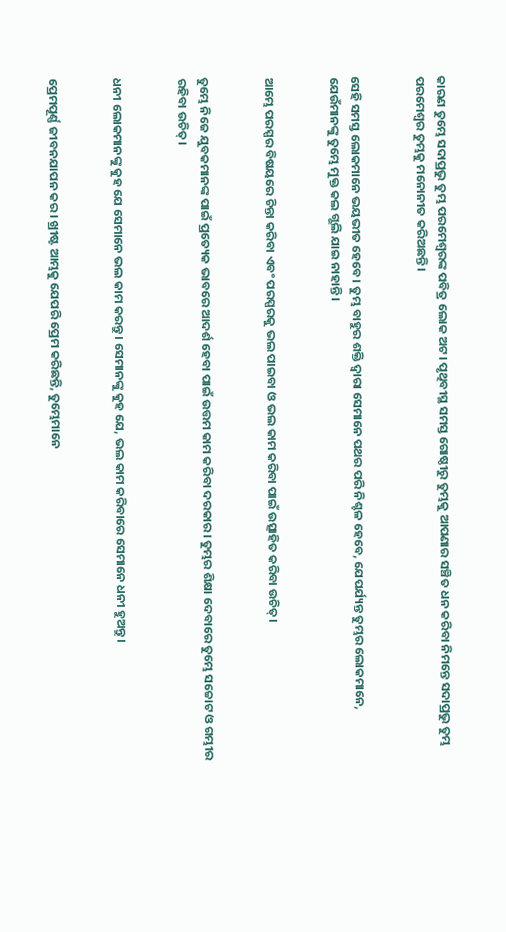କାରଣ ତୁମ୍ଭେ ସଦାପ୍ରଭୁ ତୁମ୍ଭ ପରମେଶ୍ୱରଙ୍କ ପବିତ୍ର ଲୋକ ଅଟ। ପୃଥିବୀସ୍ଥ ସମସ୍ତ ଗୋଷ୍ଠୀରୁ ତୁମ୍ଭକୁ ଆପଣାର ସଞ୍ଚିତ ଧନ କରିବା ନିମନ୍ତେ ସଦାପ୍ରଭୁ ତୁମ୍ଭ ପରମେଶ୍ୱର ତୁମ୍ଭକୁ ମନୋନୀତ କରିଅଛନ୍ତି।


ସେହି ସମସ୍ତ ଲୋକମାନେ ଭୟଭୀତ ହେବେ। ତୁମ୍ଭ ବାହୁର ଶକ୍ତି ଦ୍ୱାରା ସେମାନେ ପଥର ପରି ନିଶ୍ଚଳ ହେବେ, ଯେପର୍ଯ୍ୟନ୍ତ ତୁମ୍ଭର ଲୋକମାନେ, ଯେଉଁମାନଙ୍କୁ ତୁମ୍ଭେ ମୁକ୍ତ କଲ ଗ୍ଭଲି ଯାଇ ନାହାନ୍ତି।


ଆମ୍ଭେ ପରସ୍ପର ବିଷୟରେ ଚିନ୍ତା କରିବା ଏବଂ ପରସ୍ପରକୁ ଭଲ ପାଇବା ଓ ଭଲ କାମ କରିବା ପାଇଁ ଉତ୍ସାହିତ କରିବା ଉଚିତ୍।


ତୁମ୍ଭେ ନିଜେ ଯୁବକମାନଙ୍କ ପାଇଁ ପ୍ରତ୍ୟେକ ଭାବରେ ଆଦର୍ଶ ହେବା ପାଇଁ ଉତ୍ତମ କାମ କରିବା ଦରକାର। ତୁମ୍ଭର ଶିକ୍ଷା ଦେବାରେ ତୁମ୍ଭେ ସଚ୍ଚୋଟ ଓ ଗମ୍ଭୀର ରହିବା ଉଚିତ୍।


ଧନୀ ଲୋକମାନଙ୍କୁ କୁହ ଯେ ସେମାନେ ଭଲ କାମ କରନ୍ତୁ। ସେମାନଙ୍କୁ କୁହ ଯେ, ଭଲ କାମ କରିବାରେ ସେମାନେ ଧନୀ ହୁଅନ୍ତୁ।


ପ୍ରେମପୂର୍ଣ୍ଣ ଜୀବନଯାପନ କର। ଖ୍ରୀଷ୍ଟ ଆମ୍ଭକୁ ଯେପରି ପ୍ରେମ କରିଛନ୍ତି, ତୁମ୍ଭେମାନେ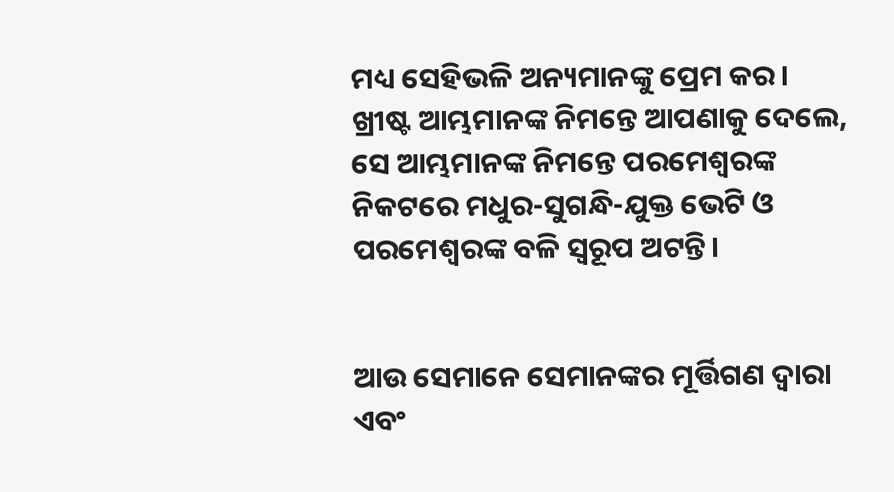ମଧ୍ୟ ସେହିଭଳି ଅନ୍ୟମାନଙ୍କୁ ପ୍ରେମ କର। ଖ୍ରୀଷ୍ଟ ଆମ୍ଭମାନଙ୍କ ନିମନ୍ତେ ଆପଣାକୁ ଦେଲେ, ସେ ଆମ୍ଭମାନଙ୍କ ନିମନ୍ତେ ପରମେଶ୍ୱରଙ୍କ ନିକଟରେ ମଧୁର-ସୁଗନ୍ଧି-ଯୁକ୍ତ ଭେଟି ଓ ପରମେଶ୍ୱରଙ୍କ ବଳି ସ୍ୱରୂପ ଅଟନ୍ତି।


ଆଉ ସେମାନେ ସେମାନଙ୍କର ମୂର୍ତ୍ତିଗଣ ଦ୍ୱାରା ଏବଂ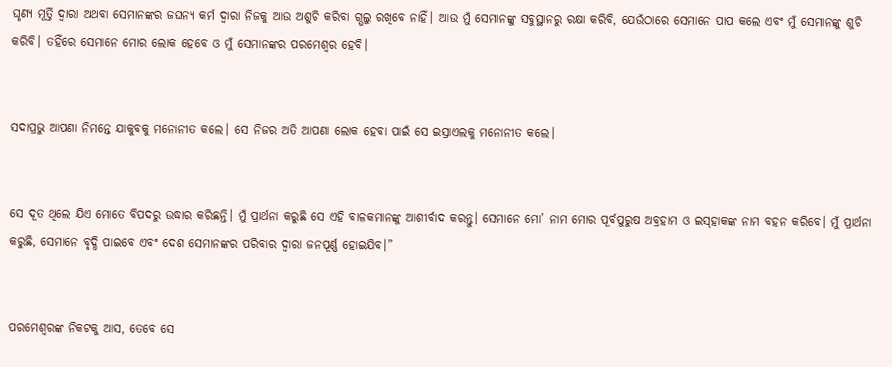ଘୃଣ୍ୟ ମୂର୍ତ୍ତି ଦ୍ୱାରା ଅଥବା ସେମାନଙ୍କର ଜଘନ୍ୟ କର୍ମ ଦ୍ୱାରା ନିଜକୁ ଆଉ ଅଶୁଚି କରିବା ଗ୍ଭଲୁ ରଖିବେ ନାହିଁ। ଆଉ ମୁଁ ସେମାନଙ୍କୁ ସବୁସ୍ଥାନରୁ ରକ୍ଷା କରିବି, ଯେଉଁଠାରେ ସେମାନେ ପାପ କଲେ ଏବଂ ମୁଁ ସେମାନଙ୍କୁ ଶୁଚି କରିବି। ତହିଁରେ ସେମାନେ ମୋର ଲୋକ ହେବେ ଓ ମୁଁ ସେମାନଙ୍କର ପରମେଶ୍ୱର ହେବି।


ସଦାପ୍ରଭୁ ଆପଣା ନିମନ୍ତେ ଯାକୁବକୁ ମନୋନୀତ କଲେ। ସେ ନିଜର ଅତି ଆପଣା ଲୋକ ହେବା ପାଇଁ ସେ ଇସ୍ରାଏଲକୁ ମନୋନୀତ କଲେ।


ସେ ଦୂତ ଥିଲେ ଯିଏ ମୋତେ ବିପଦରୁ ଉଦ୍ଧାର କରିଛନ୍ତି। ମୁଁ ପ୍ରାର୍ଥନା କରୁଛି ସେ ଏହି ବାଳକମାନଙ୍କୁ ଆଶୀର୍ବାଦ କରନ୍ତୁ। ସେମାନେ ମୋ’ ନାମ ମୋର ପୂର୍ବପୁରୁଷ ଅବ୍ରହାମ ଓ ଇ‌ସ୍‌ହାକଙ୍କ ନାମ ବହନ କରିବେ। ମୁଁ ପ୍ରାର୍ଥନା କରୁଛି, ସେମାନେ ବୃଦ୍ଧି ପାଇବେ ଏବଂ ଦେଶ ସେମାନଙ୍କର ପରିବାର ଦ୍ୱାରା ଜନପୂର୍ଣ୍ଣ ହୋଇଯିବ।”


ପରମେଶ୍ୱରଙ୍କ ନିକଟକୁ ଆସ, ତେବେ ସେ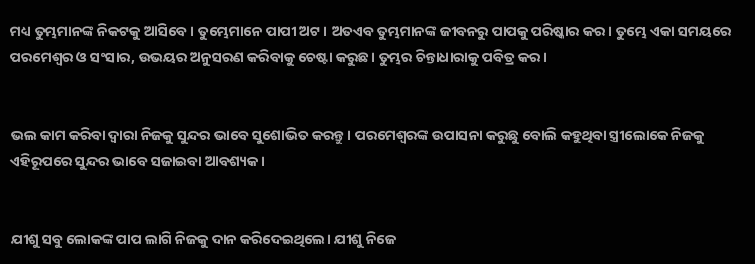ମଧ୍ୟ ତୁମ୍ଭମାନଙ୍କ ନିକଟକୁ ଆସିବେ। ତୁମ୍ଭେମାନେ ପାପୀ ଅଟ। ଅତଏବ ତୁମ୍ଭମାନଙ୍କ ଜୀବନରୁ ପାପକୁ ପରିଷ୍କାର କର। ତୁମ୍ଭେ ଏକା ସମୟରେ ପରମେଶ୍ୱର ଓ ସଂସାର, ଉଭୟର ଅନୁସରଣ କରିବାକୁ ଚେଷ୍ଟା କରୁଛ। ତୁମ୍ଭର ଚିନ୍ତାଧାରାକୁ ପବିତ୍ର କର।


ଭଲ କାମ କରିବା ଦ୍ୱାରା ନିଜକୁ ସୁନ୍ଦର ଭାବେ ସୁଶୋଭିତ କରନ୍ତୁ। ପରମେଶ୍ୱରଙ୍କ ଉପାସନା କରୁଛୁ ବୋଲି କହୁଥିବା ସ୍ତ୍ରୀଲୋକେ ନିଜକୁ ଏହିରୂପରେ ସୁନ୍ଦର ଭାବେ ସଜାଇବା ଆବଶ୍ୟକ।


ଯୀଶୁ ସବୁ ଲୋକଙ୍କ ପାପ ଲାଗି ନିଜକୁ ଦାନ କରିଦେଇଥିଲେ। ଯୀଶୁ ନିଜେ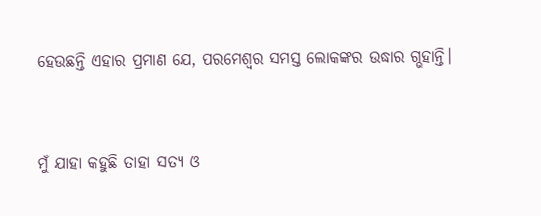ହେଉଛନ୍ତି ଏହାର ପ୍ରମାଣ ଯେ, ପରମେଶ୍ୱର ସମସ୍ତ ଲୋକଙ୍କର ଉଦ୍ଧାର ଗ୍ଭହାନ୍ତି।


ମୁଁ ଯାହା କହୁଛି ତାହା ସତ୍ୟ ଓ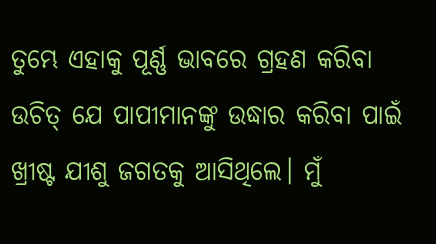ତୁମ୍ଭେ ଏହାକୁ ପୂର୍ଣ୍ଣ ଭାବରେ ଗ୍ରହଣ କରିବା ଉଚିତ୍ ଯେ ପାପୀମାନଙ୍କୁ ଉଦ୍ଧାର କରିବା ପାଇଁ ଖ୍ରୀଷ୍ଟ ଯୀଶୁ ଜଗତକୁ ଆସିଥିଲେ। ମୁଁ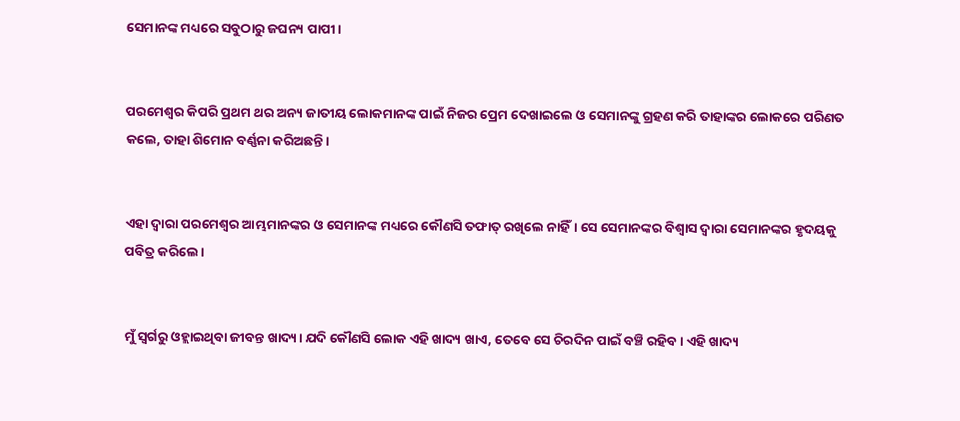ସେମାନଙ୍କ ମଧ୍ୟରେ ସବୁଠାରୁ ଜଘନ୍ୟ ପାପୀ।


ପରମେଶ୍ୱର କିପରି ପ୍ରଥମ ଥର ଅନ୍ୟ ଜାତୀୟ ଲୋକମାନଙ୍କ ପାଇଁ ନିଜର ପ୍ରେମ ଦେଖାଇଲେ ଓ ସେମାନଙ୍କୁ ଗ୍ରହଣ କରି ତାହାଙ୍କର ଲୋକରେ ପରିଣତ କଲେ, ତାହା ଶିମୋନ ବର୍ଣ୍ଣନା କରିଅଛନ୍ତି।


ଏହା ଦ୍ୱାରା ପରମେଶ୍ୱର ଆମ୍ଭମାନଙ୍କର ଓ ସେମାନଙ୍କ ମଧ୍ୟରେ କୌଣସି ତଫାତ୍ ରଖିଲେ ନାହିଁ। ସେ ସେମାନଙ୍କର ବିଶ୍ୱାସ ଦ୍ୱାରା ସେମାନଙ୍କର ହୃଦୟକୁ ପବିତ୍ର କରିଲେ।


ମୁଁ ସ୍ୱର୍ଗରୁ ଓହ୍ଲାଇଥିବା ଜୀବନ୍ତ ଖାଦ୍ୟ। ଯଦି କୌଣସି ଲୋକ ଏହି ଖାଦ୍ୟ ଖାଏ, ତେବେ ସେ ଚିରଦିନ ପାଇଁ ବଞ୍ଚି ରହିବ। ଏହି ଖାଦ୍ୟ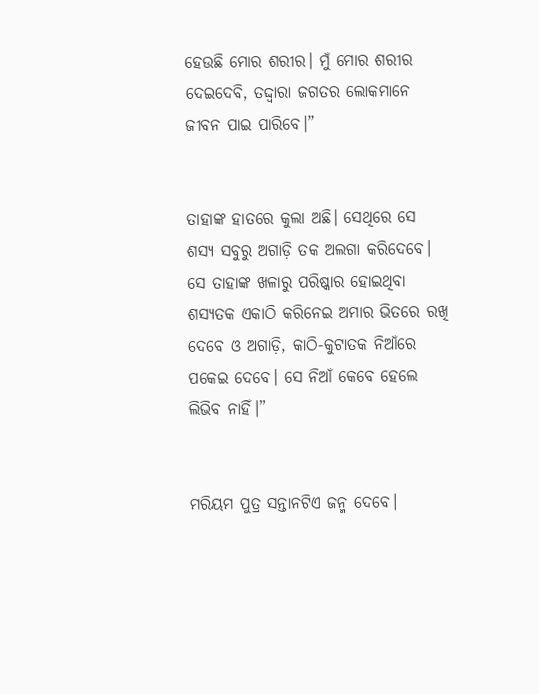ହେଉଛି ମୋର ଶରୀର। ମୁଁ ମୋର ଶରୀର ଦେଇଦେବି, ତଦ୍ଦ୍ୱାରା ଜଗତର ଲୋକମାନେ ଜୀବନ ପାଇ ପାରିବେ।”


ତାହାଙ୍କ ହାତରେ କୁଲା ଅଛି। ସେଥିରେ ସେ ଶସ୍ୟ ସବୁରୁ ଅଗାଡ଼ି ତକ ଅଲଗା କରିଦେବେ। ସେ ତାହାଙ୍କ ଖଳାରୁ ପରିଷ୍କାର ହୋଇଥିବା ଶସ୍ୟତକ ଏକାଠି କରିନେଇ ଅମାର ଭିତରେ ରଖି ଦେବେ ଓ ଅଗାଡ଼ି, କାଠି-କୁଟାତକ ନିଆଁରେ ପକେଇ ଦେବେ। ସେ ନିଆଁ କେବେ ହେଲେ ଲିଭିବ ନାହିଁ।”


ମରିୟମ ପୁତ୍ର ସନ୍ତାନଟିଏ ଜନ୍ମ ଦେବେ।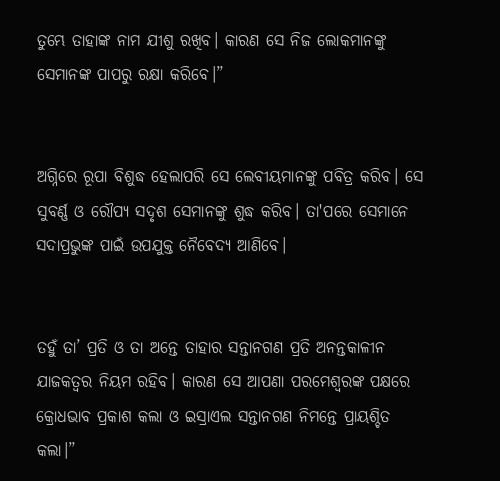ତୁମ୍ଭେ ତାହାଙ୍କ ନାମ ଯୀଶୁ ରଖିବ। କାରଣ ସେ ନିଜ ଲୋକମାନଙ୍କୁ ସେମାନଙ୍କ ପାପରୁ ରକ୍ଷା କରିବେ।”


ଅଗ୍ନିରେ ରୂପା ବିଶୁଦ୍ଧ ହେଲାପରି ସେ ଲେବୀୟମାନଙ୍କୁ ପବିତ୍ର କରିବ। ସେ ସୁବର୍ଣ୍ଣ ଓ ରୌପ୍ୟ ସଦୃଶ ସେମାନଙ୍କୁ ଶୁଦ୍ଧ କରିବ। ତା'ପରେ ସେମାନେ ସଦାପ୍ରଭୁଙ୍କ ପାଇଁ ଉପଯୁକ୍ତ ନୈବେଦ୍ୟ ଆଣିବେ।


ତହୁଁ ତା’ ପ୍ରତି ଓ ତା ଅନ୍ତେ ତାହାର ସନ୍ତାନଗଣ ପ୍ରତି ଅନନ୍ତକାଳୀନ ଯାଜକତ୍ୱର ନିୟମ ରହିବ। କାରଣ ସେ ଆପଣା ପରମେଶ୍ୱରଙ୍କ ପକ୍ଷରେ କ୍ରୋଧଭାବ ପ୍ରକାଶ କଲା ଓ ଇସ୍ରାଏଲ ସନ୍ତାନଗଣ ନିମନ୍ତେ ପ୍ରାୟଶ୍ଚିତ କଲା।”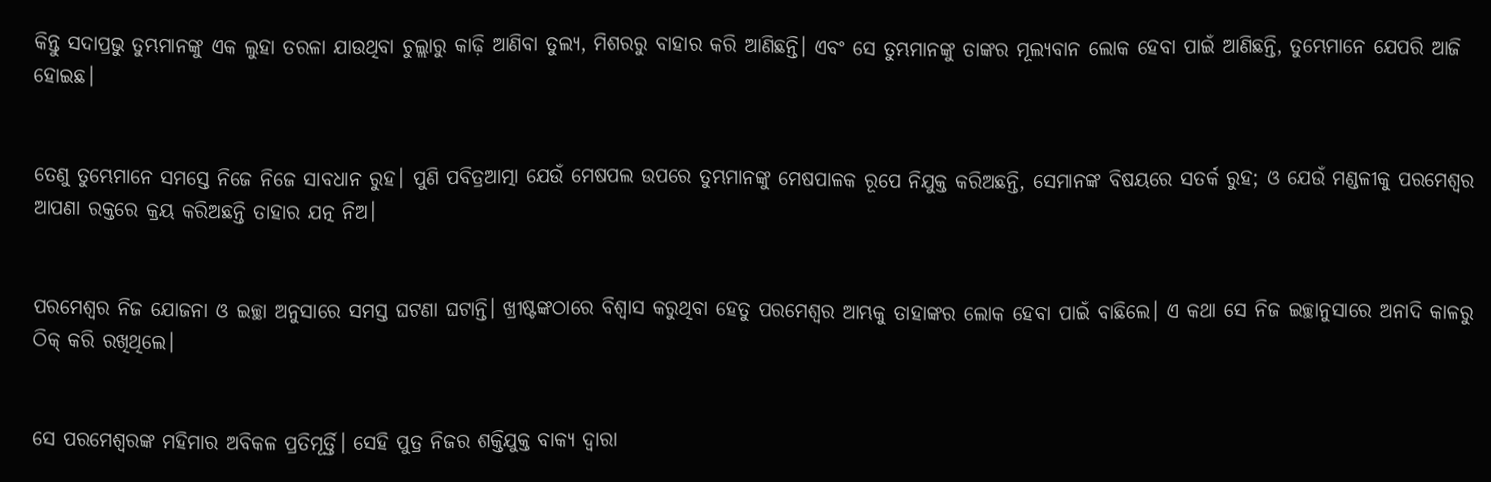କିନ୍ତୁ ସଦାପ୍ରଭୁ ତୁମ୍ଭମାନଙ୍କୁ ଏକ ଲୁହା ତରଳା ଯାଉଥିବା ଚୁଲ୍ଲାରୁ କାଢ଼ି ଆଣିବା ତୁଲ୍ୟ, ମିଶରରୁ ବାହାର କରି ଆଣିଛନ୍ତି। ଏବଂ ସେ ତୁମ୍ଭମାନଙ୍କୁ ତାଙ୍କର ମୂଲ୍ୟବାନ ଲୋକ ହେବା ପାଇଁ ଆଣିଛନ୍ତି, ତୁମ୍ଭେମାନେ ଯେପରି ଆଜି ହୋଇଛ।


ତେଣୁ ତୁମ୍ଭେମାନେ ସମସ୍ତେ ନିଜେ ନିଜେ ସାବଧାନ ରୁହ। ପୁଣି ପବିତ୍ରଆତ୍ମା ଯେଉଁ ମେଷପଲ ଉପରେ ତୁମ୍ଭମାନଙ୍କୁ ମେଷପାଳକ ରୂପେ ନିଯୁକ୍ତ କରିଅଛନ୍ତି, ସେମାନଙ୍କ ବିଷୟରେ ସତର୍କ ରୁହ; ଓ ଯେଉଁ ମଣ୍ଡଳୀକୁ ପରମେଶ୍ୱର ଆପଣା ରକ୍ତରେ କ୍ରୟ କରିଅଛନ୍ତି ତାହାର ଯତ୍ନ ନିଅ।


ପରମେଶ୍ୱର ନିଜ ଯୋଜନା ଓ ଇଚ୍ଛା ଅନୁସାରେ ସମସ୍ତ ଘଟଣା ଘଟାନ୍ତି। ଖ୍ରୀଷ୍ଟଙ୍କଠାରେ ବିଶ୍ୱାସ କରୁଥିବା ହେତୁ ପରମେଶ୍ୱର ଆମ୍ଭକୁ ତାହାଙ୍କର ଲୋକ ହେବା ପାଇଁ ବାଛିଲେ। ଏ କଥା ସେ ନିଜ ଇଚ୍ଛାନୁସାରେ ଅନାଦି କାଳରୁ ଠିକ୍ କରି ରଖିଥିଲେ।


ସେ ପରମେଶ୍ୱରଙ୍କ ମହିମାର ଅବିକଳ ପ୍ରତିମୂର୍ତ୍ତି। ସେହି ପୁତ୍ର ନିଜର ଶକ୍ତିଯୁକ୍ତ ବାକ୍ୟ ଦ୍ୱାରା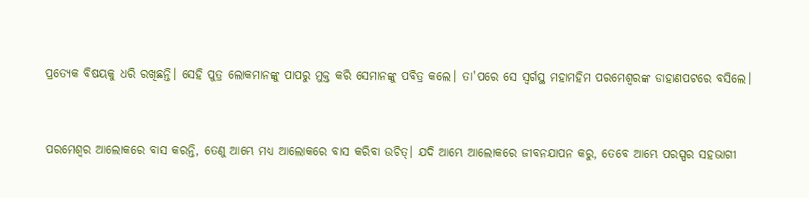ପ୍ରତ୍ୟେକ ବିଷୟକୁ ଧରି ରଖିଛନ୍ତି। ସେହି ପୁତ୍ର ଲୋକମାନଙ୍କୁ ପାପରୁ ମୁକ୍ତ କରି ସେମାନଙ୍କୁ ପବିତ୍ର କଲେ। ତା'ପରେ ସେ ସ୍ୱର୍ଗସ୍ଥ ମହାମହିମ ପରମେଶ୍ୱରଙ୍କ ଡାହାଣପଟରେ ବସିଲେ।


ପରମେଶ୍ୱର ଆଲୋକରେ ବାସ କରନ୍ତି, ତେଣୁ ଆମ୍ଭେ ମଧ୍ୟ ଆଲୋକରେ ବାସ କରିବା ଉଚିତ୍। ଯଦି ଆମ୍ଭେ ଆଲୋକରେ ଜୀବନଯାପନ କରୁ, ତେବେ ଆମ୍ଭେ ପରସ୍ପର ସହଭାଗୀ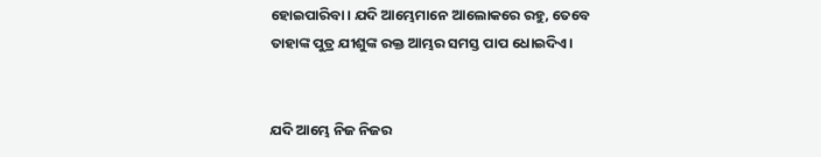ହୋଇପାରିବା। ଯଦି ଆମ୍ଭେମାନେ ଆଲୋକରେ ରହୁ, ତେବେ ତାହାଙ୍କ ପୁତ୍ର ଯୀଶୁଙ୍କ ରକ୍ତ ଆମ୍ଭର ସମସ୍ତ ପାପ ଧୋଇଦିଏ।


ଯଦି ଆମ୍ଭେ ନିଜ ନିଜର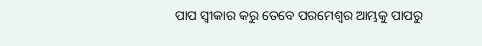ପାପ ସ୍ୱୀକାର କରୁ ତେବେ ପରମେଶ୍ୱର ଆମ୍ଭକୁ ପାପରୁ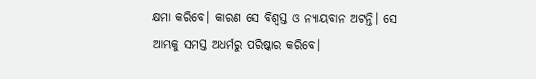କ୍ଷମା କରିବେ। କାରଣ ସେ ବିଶ୍ୱସ୍ତ ଓ ନ୍ୟାୟବାନ ଅଟନ୍ତି। ସେ ଆମ୍ଭକୁ ସମସ୍ତ ଅଧର୍ମରୁ ପରିଷ୍କାର କରିବେ।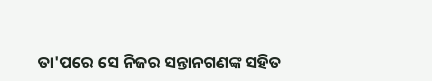ତା'ପରେ ସେ ନିଜର ସନ୍ତାନଗଣଙ୍କ ସହିତ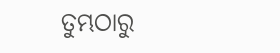ତୁମ୍ଭଠାରୁ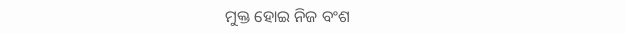ମୁକ୍ତ ହୋଇ ନିଜ ବଂଶ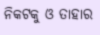ନିକଟକୁ ଓ ତାହାର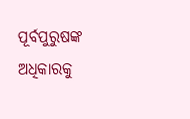ପୂର୍ବପୁରୁଷଙ୍କ ଅଧିକାରକୁ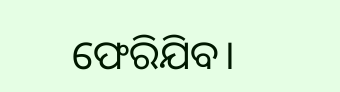ଫେରିଯିବ।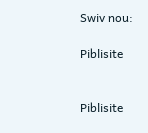Swiv nou:

Piblisite


Piblisite